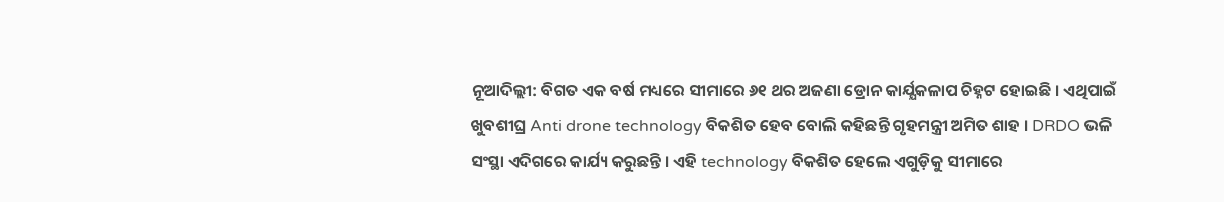ନୂଆଦିଲ୍ଲୀ: ବିଗତ ଏକ ବର୍ଷ ମଧ୍ୟରେ ସୀମାରେ ୬୧ ଥର ଅଜଣା ଡ୍ରୋନ କାର୍ଯ୍ଯକଳାପ ଚିହ୍ନଟ ହୋଇଛି । ଏଥିପାଇଁ ଖୁବଶୀଘ୍ର Anti drone technology ବିକଶିତ ହେବ ବୋଲି କହିଛନ୍ତି ଗୃହମନ୍ତ୍ରୀ ଅମିତ ଶାହ । DRDO ଭଳି ସଂସ୍ଥା ଏଦିଗରେ କାର୍ଯ୍ୟ କରୁଛନ୍ତି । ଏହି technology ବିକଶିତ ହେଲେ ଏଗୁଡ଼ିକୁ ସୀମାରେ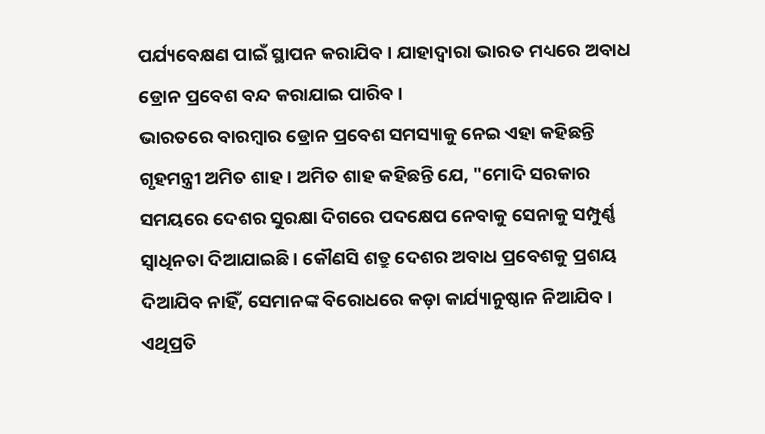ପର୍ଯ୍ୟବେକ୍ଷଣ ପାଇଁ ସ୍ଥାପନ କରାଯିବ । ଯାହାଦ୍ବାରା ଭାରତ ମଧ୍ୟରେ ଅବାଧ ଡ୍ରୋନ ପ୍ରବେଶ ବନ୍ଦ କରାଯାଇ ପାରିବ ।
ଭାରତରେ ବାରମ୍ବାର ଡ୍ରୋନ ପ୍ରବେଶ ସମସ୍ୟାକୁ ନେଇ ଏହା କହିଛନ୍ତି ଗୃହମନ୍ତ୍ରୀ ଅମିତ ଶାହ । ଅମିତ ଶାହ କହିଛନ୍ତି ଯେ, "ମୋଦି ସରକାର ସମୟରେ ଦେଶର ସୁରକ୍ଷା ଦିଗରେ ପଦକ୍ଷେପ ନେବାକୁ ସେନାକୁ ସମ୍ପୁର୍ଣ୍ଣ ସ୍ବାଧିନତା ଦିଆଯାଇଛି । କୌଣସି ଶତ୍ରୁ ଦେଶର ଅବାଧ ପ୍ରବେଶକୁ ପ୍ରଶୟ ଦିଆଯିବ ନାହିଁ, ସେମାନଙ୍କ ବିରୋଧରେ କଡ଼ା କାର୍ଯ୍ୟାନୁଷ୍ଠାନ ନିଆଯିବ । ଏଥିପ୍ରତି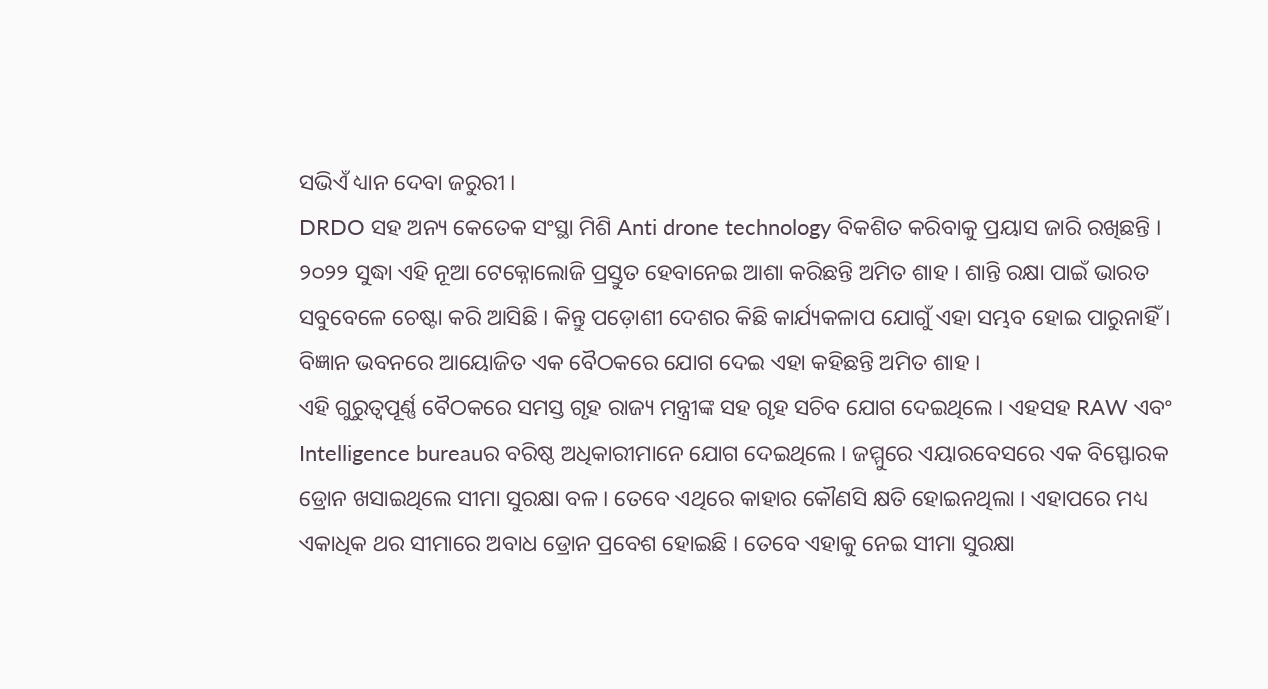ସଭିଏଁ ଧ୍ୟାନ ଦେବା ଜରୁରୀ ।
DRDO ସହ ଅନ୍ୟ କେତେକ ସଂସ୍ଥା ମିଶି Anti drone technology ବିକଶିତ କରିବାକୁ ପ୍ରୟାସ ଜାରି ରଖିଛନ୍ତି । ୨୦୨୨ ସୁଦ୍ଧା ଏହି ନୂଆ ଟେକ୍ନୋଲୋଜି ପ୍ରସ୍ତୁତ ହେବାନେଇ ଆଶା କରିଛନ୍ତି ଅମିତ ଶାହ । ଶାନ୍ତି ରକ୍ଷା ପାଇଁ ଭାରତ ସବୁବେଳେ ଚେଷ୍ଟା କରି ଆସିଛି । କିନ୍ତୁ ପଡ଼ୋଶୀ ଦେଶର କିଛି କାର୍ଯ୍ୟକଳାପ ଯୋଗୁଁ ଏହା ସମ୍ଭବ ହୋଇ ପାରୁନାହିଁ । ବିଜ୍ଞାନ ଭବନରେ ଆୟୋଜିତ ଏକ ବୈଠକରେ ଯୋଗ ଦେଇ ଏହା କହିଛନ୍ତି ଅମିତ ଶାହ ।
ଏହି ଗୁରୁତ୍ବପୂର୍ଣ୍ଣ ବୈଠକରେ ସମସ୍ତ ଗୃହ ରାଜ୍ୟ ମନ୍ତ୍ରୀଙ୍କ ସହ ଗୃହ ସଚିବ ଯୋଗ ଦେଇଥିଲେ । ଏହସହ RAW ଏବଂ Intelligence bureauର ବରିଷ୍ଠ ଅଧିକାରୀମାନେ ଯୋଗ ଦେଇଥିଲେ । ଜମ୍ମୁରେ ଏୟାରବେସରେ ଏକ ବିସ୍ଫୋରକ ଡ୍ରୋନ ଖସାଇଥିଲେ ସୀମା ସୁରକ୍ଷା ବଳ । ତେବେ ଏଥିରେ କାହାର କୌଣସି କ୍ଷତି ହୋଇନଥିଲା । ଏହାପରେ ମଧ୍ୟ ଏକାଧିକ ଥର ସୀମାରେ ଅବାଧ ଡ୍ରୋନ ପ୍ରବେଶ ହୋଇଛି । ତେବେ ଏହାକୁ ନେଇ ସୀମା ସୁରକ୍ଷା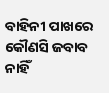ବାହିନୀ ପାଖରେ କୌଣସି ଜବାବ ନାହିଁ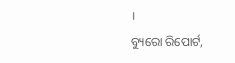।
ବ୍ୟୁରୋ ରିପୋର୍ଟ,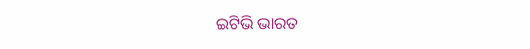ଇଟିଭି ଭାରତ